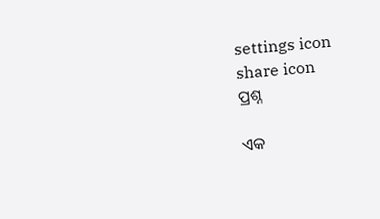settings icon
share icon
ପ୍ରଶ୍ନ

ଏକ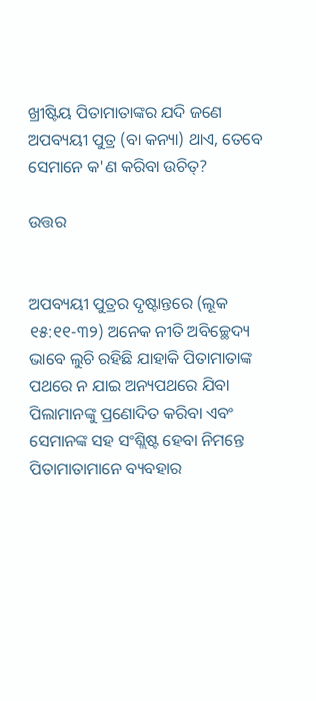ଖ୍ରୀଷ୍ଟିୟ ପିତାମାତାଙ୍କର ଯଦି ଜଣେ ଅପବ୍ୟୟୀ ପୁତ୍ର (ବା କନ୍ୟା) ଥାଏ, ତେବେ ସେମାନେ କ'ଣ କରିବା ଉଚିତ୍?

ଉତ୍ତର


ଅପବ୍ୟୟୀ ପୁତ୍ରର ଦୃଷ୍ଟାନ୍ତରେ (ଲୂକ ୧୫:୧୧-୩୨) ଅନେକ ନୀତି ଅବିଚ୍ଛେଦ୍ୟ ଭାବେ ଲୁଚି ରହିଛି ଯାହାକି ପିତାମାତାଙ୍କ ପଥରେ ନ ଯାଇ ଅନ୍ୟପଥରେ ଯିବା ପିଲାମାନଙ୍କୁ ପ୍ରଣୋଦିତ କରିବା ଏବଂ ସେମାନଙ୍କ ସହ ସଂଶ୍ଲିଷ୍ଟ ହେବା ନିମନ୍ତେ ପିତାମାତାମାନେ ବ୍ୟବହାର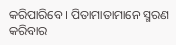କରିପାରିବେ । ପିତାମାତାମାନେ ସ୍ମରଣ କରିବାର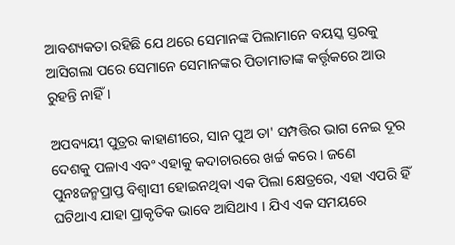ଆବଶ୍ୟକତା ରହିଛି ଯେ ଥରେ ସେମାନଙ୍କ ପିଲାମାନେ ବୟସ୍କ ସ୍ତରକୁ ଆସିଗଲା ପରେ ସେମାନେ ସେମାନଙ୍କର ପିତାମାତାଙ୍କ କର୍ତ୍ତୃକରେ ଆଉ ରୁହନ୍ତି ନାହିଁ ।

ଅପବ୍ୟୟୀ ପୁତ୍ରର କାହାଣୀରେ, ସାନ ପୁଅ ତା' ସମ୍ପତ୍ତିର ଭାଗ ନେଇ ଦୂର ଦେଶକୁ ପଳାଏ ଏବଂ ଏହାକୁ କଦାଚାରରେ ଖର୍ଚ୍ଚ କରେ । ଜଣେ ପୁନଃଜନ୍ମପ୍ରାପ୍ତ ବିଶ୍ବାସୀ ହୋଇନଥିବା ଏକ ପିଲା କ୍ଷେତ୍ରରେ, ଏହା ଏପରି ହିଁ ଘଟିଥାଏ ଯାହା ପ୍ରାକୃତିକ ଭାବେ ଆସିଥାଏ । ଯିଏ ଏକ ସମୟରେ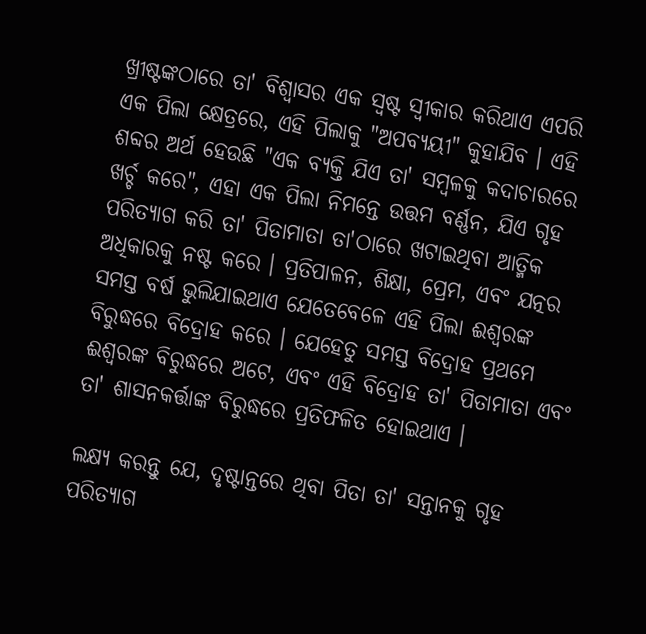ଖ୍ରୀଷ୍ଟଙ୍କଠାରେ ତା' ବିଶ୍ବାସର ଏକ ସ୍ବଷ୍ଟ ସ୍ବୀକାର କରିଥାଏ ଏପରି ଏକ ପିଲା କ୍ଷେତ୍ରରେ, ଏହି ପିଲାକୁ "ଅପବ୍ୟୟୀ" କୁହାଯିବ । ଏହି ଶବ୍ଦର ଅର୍ଥ ହେଉଛି "ଏକ ବ୍ୟକ୍ତି ଯିଏ ତା' ସମ୍ବଳକୁ କଦାଚାରରେ ଖର୍ଚ୍ଚ କରେ", ଏହା ଏକ ପିଲା ନିମନ୍ତେ ଉତ୍ତମ ବର୍ଣ୍ଣନ, ଯିଏ ଗୃହ ପରିତ୍ୟାଗ କରି ତା' ପିତାମାତା ତା'ଠାରେ ଖଟାଇଥିବା ଆତ୍ମିକ ଅଧିକାରକୁ ନଷ୍ଟ କରେ । ପ୍ରତିପାଳନ, ଶିକ୍ଷା, ପ୍ରେମ, ଏବଂ ଯତ୍ନର ସମସ୍ତ ବର୍ଷ ଭୁଲିଯାଇଥାଏ ଯେତେବେଳେ ଏହି ପିଲା ଈଶ୍ବରଙ୍କ ବିରୁଦ୍ଧରେ ବିଦ୍ରୋହ କରେ । ଯେହେତୁ ସମସ୍ତ ବିଦ୍ରୋହ ପ୍ରଥମେ ଈଶ୍ବରଙ୍କ ବିରୁଦ୍ଧରେ ଅଟେ, ଏବଂ ଏହି ବିଦ୍ରୋହ ତା' ପିତାମାତା ଏବଂ ତା' ଶାସନକର୍ତ୍ତାଙ୍କ ବିରୁଦ୍ଧରେ ପ୍ରତିଫଳିତ ହୋଇଥାଏ ।

ଲକ୍ଷ୍ୟ କରନ୍ତୁ ଯେ, ଦୃଷ୍ଟାନ୍ତରେ ଥିବା ପିତା ତା' ସନ୍ତାନକୁ ଗୃହ ପରିତ୍ୟାଗ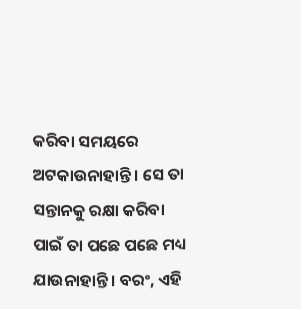କରିବା ସମୟରେ ଅଟକାଉନାହାନ୍ତି । ସେ ତା ସନ୍ତାନକୁ ରକ୍ଷା କରିବା ପାଇଁ ତା ପଛେ ପଛେ ମଧ୍ୟ ଯାଉନାହାନ୍ତି । ବରଂ, ଏହି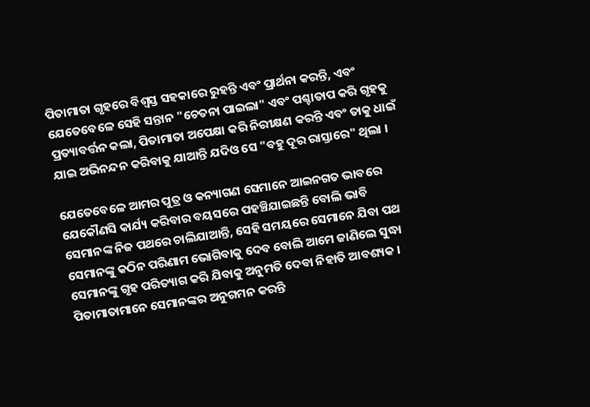ପିତାମାତା ଗୃହରେ ବିଶ୍ବସ୍ତ ସହକାରେ ରୁହନ୍ତି ଏବଂ ପ୍ରାର୍ଥନା କରନ୍ତି, ଏବଂ ଯେତେବେଳେ ସେହି ସନ୍ତାନ "ଚେତନା ପାଇଲା" ଏବଂ ପଶ୍ଚାତାପ କରି ଗୃହକୁ ପ୍ରତ୍ୟାବର୍ତ୍ତନ କଲା, ପିତାମାତା ଅପେକ୍ଷା କରି ନିରୀକ୍ଷଣ କରନ୍ତି ଏବଂ ତାକୁ ଧାଇଁ ଯାଇ ଅଭିନନ୍ଦନ କରିବାକୁ ଯାଆନ୍ତି ଯଦିଓ ସେ "ବହୁ ଦୂର ରାସ୍ତାରେ" ଥିଲା ।

ଯେତେବେଳେ ଆମର ପୁତ୍ର ଓ କନ୍ୟାଗଣ ସେମାନେ ଆଇନଗତ ଭାବରେ ଯେକୌଣସି କାର୍ଯ୍ୟ କରିବାର ବୟସରେ ପହଞ୍ଚିଯାଇଛନ୍ତି ବୋଲି ଭାବି ସେମାନଙ୍କ ନିଜ ପଥରେ ଚାଲିଯାଆନ୍ତି, ସେହି ସମୟରେ ସେମାନେ ଯିବା ପଥ ସେମାନଙ୍କୁ କଠିନ ପରିଣାମ ଭୋଗିବାକୁ ଦେବ ବୋଲି ଆମେ ଜାଣିଲେ ସୁଦ୍ଧା ସେମାନଙ୍କୁ ଗୃହ ପରିତ୍ୟାଗ କରି ଯିବାକୁ ଅନୁମତି ଦେବା ନିହାତି ଆବଶ୍ୟକ । ପିତାମାତାମାନେ ସେମାନଙ୍କର ଅନୁଗମନ କରନ୍ତି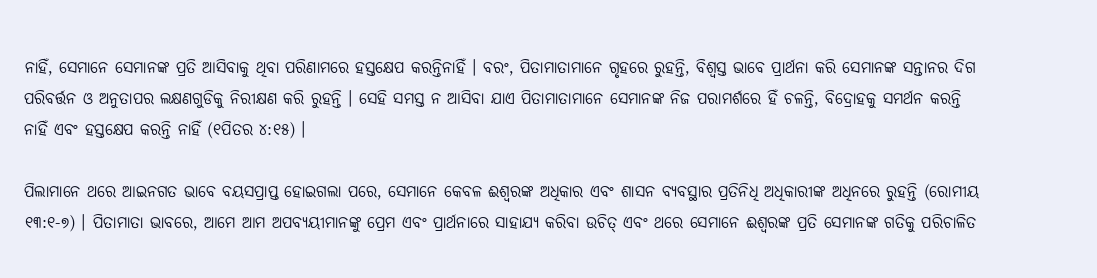ନାହିଁ, ସେମାନେ ସେମାନଙ୍କ ପ୍ରତି ଆସିବାକୁ ଥିବା ପରିଣାମରେ ହସ୍ତକ୍ଷେପ କରନ୍ତିନାହିଁ । ବରଂ, ପିତାମାତାମାନେ ଗୃହରେ ରୁହନ୍ତି, ବିଶ୍ବସ୍ତ ଭାବେ ପ୍ରାର୍ଥନା କରି ସେମାନଙ୍କ ସନ୍ତାନର ଦିଗ ପରିବର୍ତ୍ତନ ଓ ଅନୁତାପର ଲକ୍ଷଣଗୁଡିକୁ ନିରୀକ୍ଷଣ କରି ରୁହନ୍ତି । ସେହି ସମସ୍ତ ନ ଆସିବା ଯାଏ ପିତାମାତାମାନେ ସେମାନଙ୍କ ନିଜ ପରାମର୍ଶରେ ହିଁ ଚଳନ୍ତି, ବିଦ୍ରୋହକୁ ସମର୍ଥନ କରନ୍ତି ନାହିଁ ଏବଂ ହସ୍ତକ୍ଷେପ କରନ୍ତି ନାହିଁ (୧ପିତର ୪:୧୫) ।

ପିଲାମାନେ ଥରେ ଆଇନଗତ ଭାବେ ବୟସପ୍ରାପ୍ତ ହୋଇଗଲା ପରେ, ସେମାନେ କେବଳ ଈଶ୍ବରଙ୍କ ଅଧିକାର ଏବଂ ଶାସନ ବ୍ୟବସ୍ଥାର ପ୍ରତିନିଧି ଅଧିକାରୀଙ୍କ ଅଧିନରେ ରୁହନ୍ତି (ରୋମୀୟ ୧୩:୧-୭) । ପିତାମାତା ଭାବରେ, ଆମେ ଆମ ଅପବ୍ୟୟୀମାନଙ୍କୁ ପ୍ରେମ ଏବଂ ପ୍ରାର୍ଥନାରେ ସାହାଯ୍ୟ କରିବା ଉଚିତ୍ ଏବଂ ଥରେ ସେମାନେ ଈଶ୍ବରଙ୍କ ପ୍ରତି ସେମାନଙ୍କ ଗତିକୁ ପରିଚାଳିତ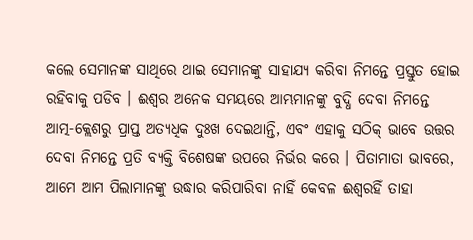କଲେ ସେମାନଙ୍କ ସାଥିରେ ଥାଇ ସେମାନଙ୍କୁ ସାହାଯ୍ୟ କରିବା ନିମନ୍ତେ ପ୍ରସ୍ତୁତ ହୋଇ ରହିବାକୁ ପଡିବ । ଈଶ୍ବର ଅନେକ ସମୟରେ ଆମ୍ଭମାନଙ୍କୁ ବୁଦ୍ଧି ଦେବା ନିମନ୍ତେ ଆତ୍ମ-କ୍ଲେଶରୁ ପ୍ରାପ୍ତ ଅତ୍ୟଧିକ ଦୁଃଖ ଦେଇଥାନ୍ତି, ଏବଂ ଏହାକୁ ସଠିକ୍ ଭାବେ ଉତ୍ତର ଦେବା ନିମନ୍ତେ ପ୍ରତି ବ୍ୟକ୍ତି ବିଶେଷଙ୍କ ଉପରେ ନିର୍ଭର କରେ । ପିତାମାତା ଭାବରେ, ଆମେ ଆମ ପିଲାମାନଙ୍କୁ ଉଦ୍ଧାର କରିପାରିବା ନାହିଁ କେବଳ ଈଶ୍ବରହିଁ ତାହା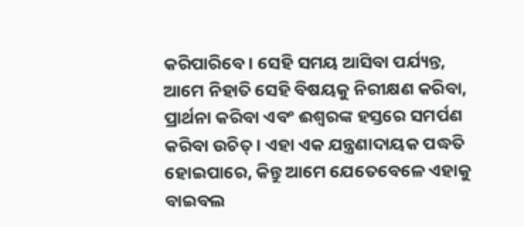କରିପାରିବେ । ସେହି ସମୟ ଆସିବା ପର୍ଯ୍ୟନ୍ତ, ଆମେ ନିହାତି ସେହି ବିଷୟକୁ ନିରୀକ୍ଷଣ କରିବା, ପ୍ରାର୍ଥନା କରିବା ଏବଂ ଈଶ୍ବରଙ୍କ ହସ୍ତରେ ସମର୍ପଣ କରିବା ଉଚିତ୍ । ଏହା ଏକ ଯନ୍ତ୍ରଣାଦାୟକ ପଦ୍ଧତି ହୋଇପାରେ, କିନ୍ତୁ ଆମେ ଯେତେବେଳେ ଏହାକୁ ବାଇବଲ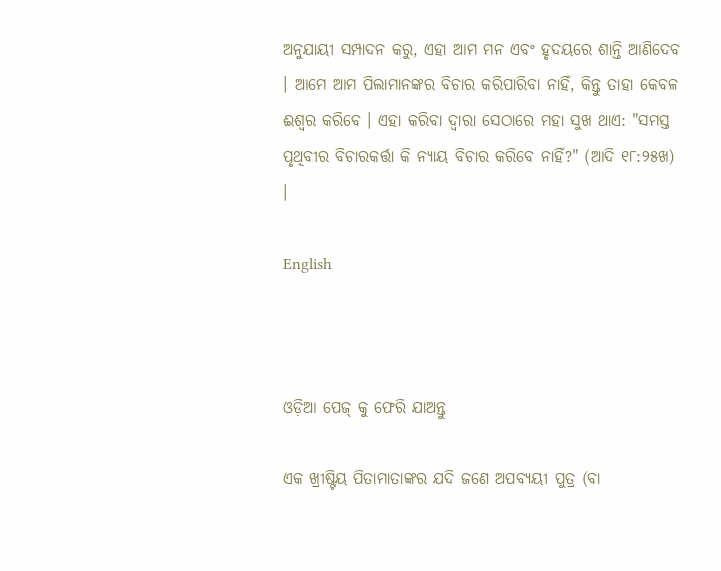ଅନୁଯାୟୀ ସମ୍ପାଦନ କରୁ, ଏହା ଆମ ମନ ଏବଂ ହୃଦୟରେ ଶାନ୍ତି ଆଣିଦେବ । ଆମେ ଆମ ପିଲାମାନଙ୍କର ବିଚାର କରିପାରିବା ନାହିଁ, କିନ୍ତୁ ତାହା କେବଳ ଈଶ୍ବର କରିବେ । ଏହା କରିବା ଦ୍ବାରା ସେଠାରେ ମହା ସୁଖ ଥାଏ: "ସମସ୍ତ ପୃଥିବୀର ବିଚାରକର୍ତ୍ତା କି ନ୍ୟାୟ ବିଚାର କରିବେ ନାହିଁ?" (ଆଦି ୧୮:୨୫ଖ) ।

English



ଓଡ଼ିଆ ପେଜ୍ କୁ ଫେରି ଯାଅନ୍ତୁ

ଏକ ଖ୍ରୀଷ୍ଟିୟ ପିତାମାତାଙ୍କର ଯଦି ଜଣେ ଅପବ୍ୟୟୀ ପୁତ୍ର (ବା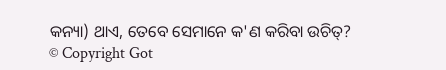କନ୍ୟା) ଥାଏ, ତେବେ ସେମାନେ କ'ଣ କରିବା ଉଚିତ୍?
© Copyright Got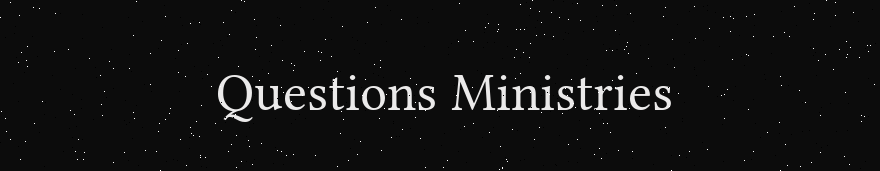Questions Ministries